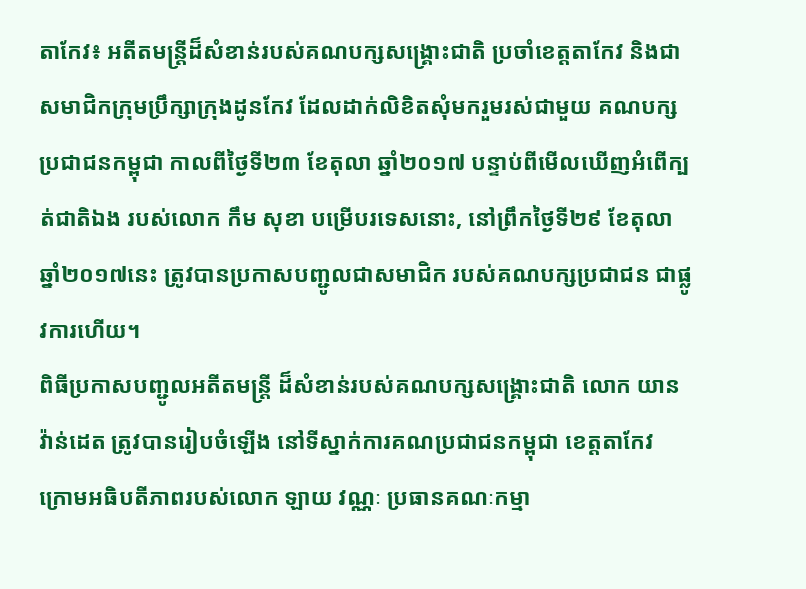តាកែវ៖ អតីតមន្ត្រីដ៏សំខាន់របស់គណបក្សសង្គ្រោះជាតិ ប្រចាំខេត្តតាកែវ និងជាសមាជិកក្រុមប្រឹក្សាក្រុងដូនកែវ ដែលដាក់លិខិតសុំមករួមរស់ជាមួយ គណបក្សប្រជាជនកម្ពុជា កាលពីថ្ងៃទី២៣ ខែតុលា ឆ្នាំ២០១៧ បន្ទាប់ពីមើលឃើញអំពើក្បត់ជាតិឯង របស់លោក កឹម សុខា បម្រើបរទេសនោះ, នៅព្រឹកថ្ងៃទី២៩ ខែតុលា ឆ្នាំ២០១៧នេះ ត្រូវបានប្រកាសបញ្ជូលជាសមាជិក របស់គណបក្សប្រជាជន ជាផ្លូវការហើយ។
ពិធីប្រកាសបញ្ជូលអតីតមន្ត្រី ដ៏សំខាន់របស់គណបក្សសង្គ្រោះជាតិ លោក យាន វ៉ាន់ដេត ត្រូវបានរៀបចំឡើង នៅទីស្នាក់ការគណប្រជាជនកម្ពុជា ខេត្តតាកែវ ក្រោមអធិបតីភាពរបស់លោក ឡាយ វណ្ណៈ ប្រធានគណៈកម្មា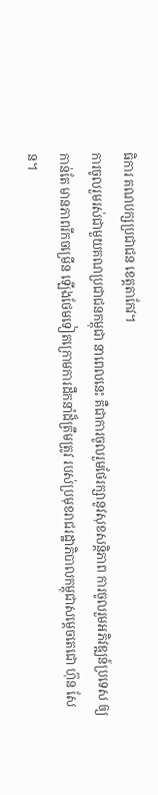ធិការ គណបក្សប្រជាជន ខេត្តតាកែវ។
ការចូលរួមរស់ជាមួយគណប្រជាជនកម្ពុជា នាពេលនេះ គឺជាការចូលរួមថែរក្សានូវសុខសន្តិភាព ការចូលរួមអភិវឌ្ឍន៍ប្រទេស ឲ្យកាន់តែ មានភាពរីកចម្រើន ឡើងថែមទៀតក្រោមការដឹកនាំដ៏ត្រឹមត្រូវ របស់ប្រមុខរាជរដ្ឋាភិបាលកម្ពុជាសម្ដេចតេជោ ហ៊ុន សែន។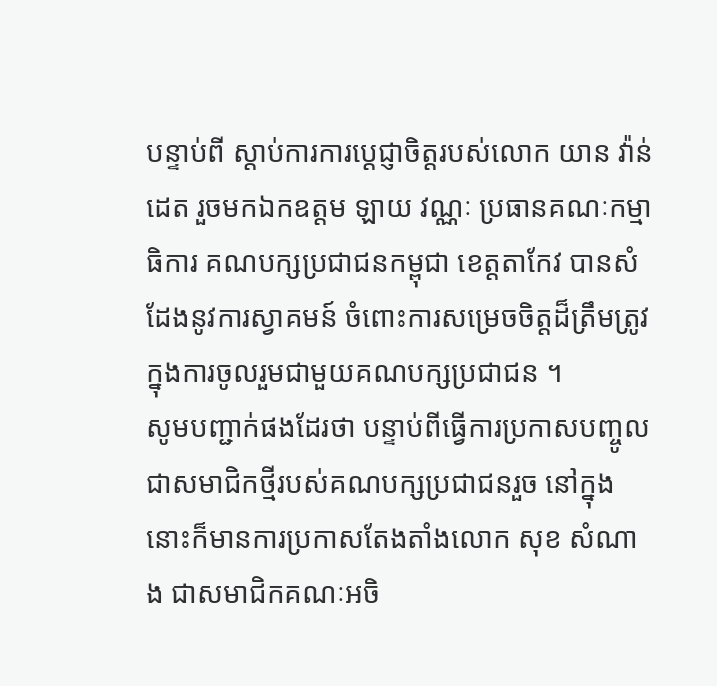បន្ទាប់ពី ស្តាប់ការការប្ដេជ្ញាចិត្តរបស់លោក យាន វ៉ាន់ដេត រួចមកឯកឧត្តម ឡាយ វណ្ណៈ ប្រធានគណៈកម្មាធិការ គណបក្សប្រជាជនកម្ពុជា ខេត្តតាកែវ បានសំដែងនូវការស្វាគមន៍ ចំពោះការសម្រេចចិត្តដ៏ត្រឹមត្រូវ ក្នុងការចូលរួមជាមួយគណបក្សប្រជាជន ។
សូមបញ្ជាក់ផងដែរថា បន្ទាប់ពីធ្វើការប្រកាសបញ្ចូលជាសមាជិកថ្មីរបស់គណបក្សប្រជាជនរួច នៅក្នុងនោះក៏មានការប្រកាសតែងតាំងលោក សុខ សំណាង ជាសមាជិកគណៈអចិ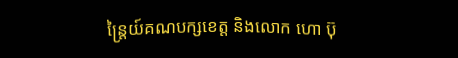ន្ត្រៃយ៍គណបក្សខេត្ត និងលោក ហោ ប៊ុ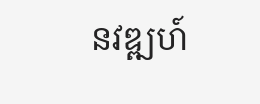នវឌ្ឍហ៍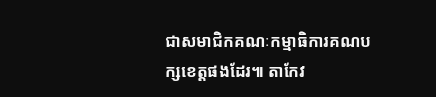ជាសមាជិកគណៈកម្មាធិការគណបក្សខេត្តផងដែរ៕ តាកែវ